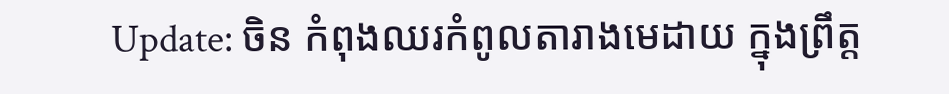Update: ចិន កំពុងឈរកំពូលតារាងមេដាយ ក្នុងព្រឹត្ត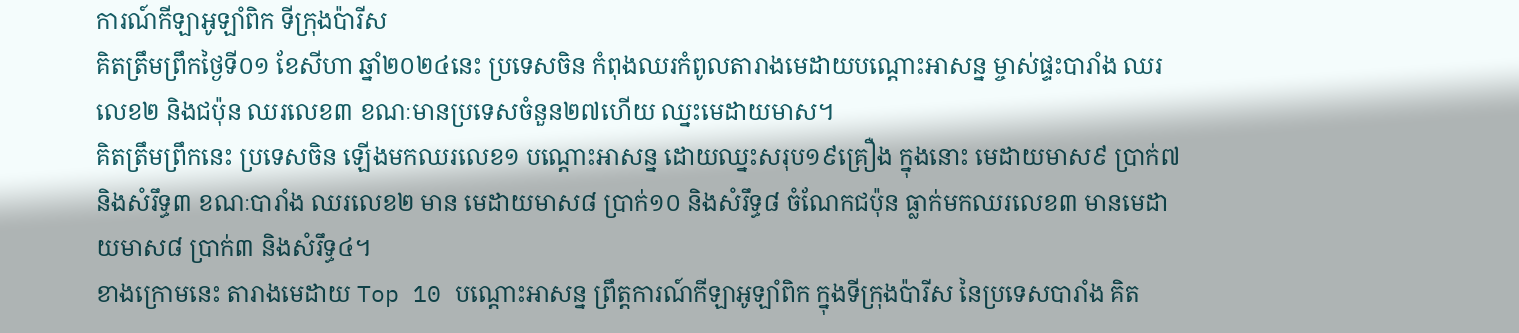ការណ៍កីឡាអូឡាំពិក ទីក្រុងប៉ារីស
គិតត្រឹមព្រឹកថ្ងៃទី០១ ខែសីហា ឆ្នាំ២០២៤នេះ ប្រទេសចិន កំពុងឈរកំពូលតារាងមេដាយបណ្ដោះអាសន្ន ម្ចាស់ផ្ទះបារាំង ឈរលេខ២ និងជប៉ុន ឈរលេខ៣ ខណៈមានប្រទេសចំនួន២៧ហើយ ឈ្នះមេដាយមាស។
គិតត្រឹមព្រឹកនេះ ប្រទេសចិន ឡើងមកឈរលេខ១ បណ្ដោះអាសន្ន ដោយឈ្នះសរុប១៩គ្រឿង ក្នុងនោះ មេដាយមាស៩ ប្រាក់៧ និងសំរឹទ្ធ៣ ខណៈបារាំង ឈរលេខ២ មាន មេដាយមាស៨ ប្រាក់១០ និងសំរឹទ្ធ៨ ចំណែកជប៉ុន ធ្លាក់មកឈរលេខ៣ មានមេដាយមាស៨ ប្រាក់៣ និងសំរឹទ្ធ៤។
ខាងក្រោមនេះ តារាងមេដាយ Top 10 បណ្ដោះអាសន្ន ព្រឹត្តការណ៍កីឡាអូឡាំពិក ក្នុងទីក្រុងប៉ារីស នៃប្រទេសបារាំង គិត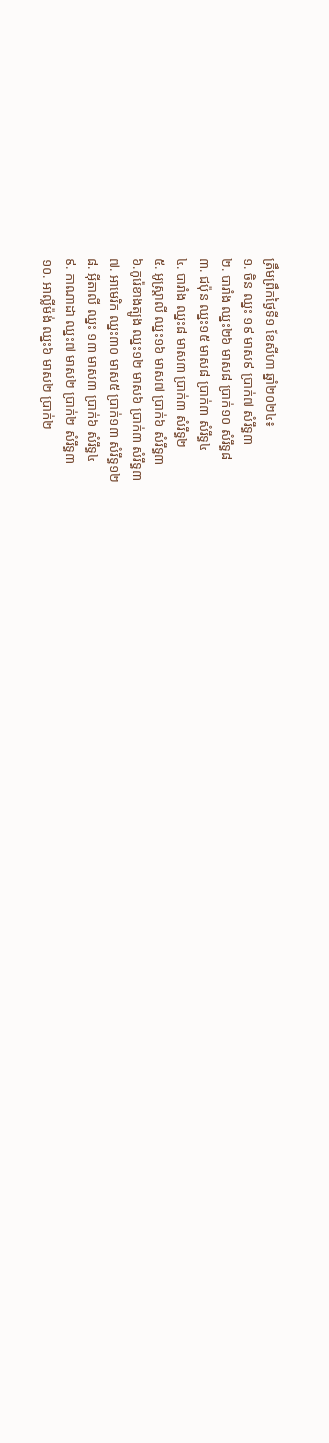ត្រឹមព្រឹកថ្ងៃទី១ ខែសីហា ឆ្នាំ២០២៤៖
១. ចិន ឈ្នះ ១៩ មាស៩ ប្រាក់៧ សំរឹទ្ធ៣
២. បារាំង ឈ្នះ២៦ មាស៨ ប្រាក់១០ សំរឹទ្ធ៨
៣. ជប៉ុន ឈ្នះ១៥ មាស៨ ប្រាក់៣ សំរឹទ្ធ៤
៤. បារាំង ឈ្នះ៨ មាស៣ ប្រាក់៣ សំរឹទ្ធ២
៥. អូស្រ្តាលី ឈ្នះ១៦ មាស៧ ប្រាក់៦ សំរឹទ្ធ៣
៦.កូរ៉េខាងត្បូង ឈ្នះ១២ មាស៦ ប្រាក់៣ សំរឹទ្ធ៣
៧. អាមេរិក ឈ្នះ៣០ មាស៥ ប្រាក់១៣ សំរឹទ្ធ១២
៨. អ៊ីតាលី ឈ្នះ ១៣ មាស៣ ប្រាក់៦ សំរឹទ្ធ៤
៩. កាណាដា ឈ្នះ៧ មាស២ ប្រាក់២ សំរឹទ្ធ៣
១០. អាល្លីម៉ង់ ឈ្នះ៦ មាស២ ប្រាក់២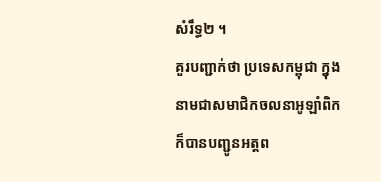សំរឹទ្ធ២ ។
គួរបញ្ជាក់ថា ប្រទេសកម្ពុជា ក្នុងនាមជាសមាជិកចលនាអូឡាំពិក ក៏បានបញ្ជូនឣត្តព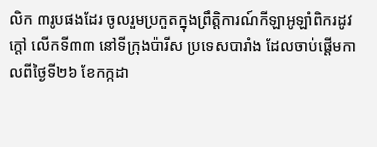លិក ៣រូបផងដែរ ចូលរួមប្រកួតក្នុងព្រឹត្តិការណ៍កីឡាឣូឡាំពិករដូវក្តៅ លើកទី៣៣ នៅទីក្រុងប៉ារីស ប្រទេសបារាំង ដែលចាប់ផ្ដើមកាលពីថ្ងៃទី២៦ ខែកក្កដា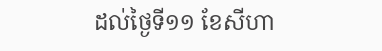ដល់ថ្ងៃទី១១ ខែសីហា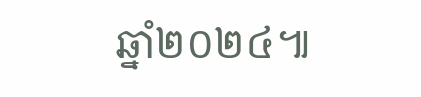ឆ្នាំ២០២៤៕